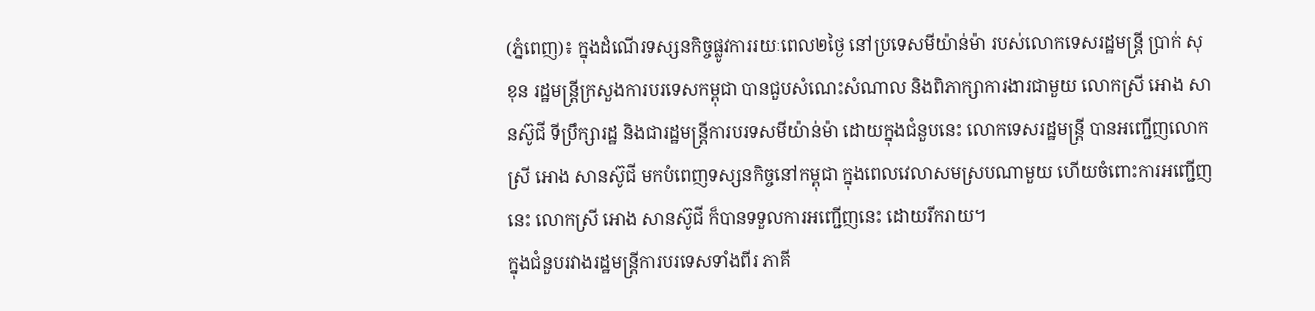(ភ្នំពេញ)៖ ក្នុងដំណើរទស្សនកិច្ចផ្លូវការរយៈពេល២ថ្ងៃ នៅប្រទេសមីយ៉ាន់ម៉ា របស់លោកទេសរដ្ឋមន្ត្រី ប្រាក់ សុខុន រដ្ឋមន្ត្រីក្រសួងការបរទេសកម្ពុជា បានជួបសំណេះសំណាល និងពិភាក្សាការងារជាមួយ លោកស្រី អោង សានស៊ូជី ទីប្រឹក្សារដ្ឋ និងជារដ្ឋមន្រ្តីការបរទសមីយ៉ាន់ម៉ា ដោយក្នុងជំនួបនេះ លោកទេសរដ្ឋមន្ត្រី បានអញ្ជើញលោកស្រី អោង សានស៊ូជី មកបំពេញទស្សនកិច្ចនៅកម្ពុជា ក្នុងពេលវេលាសមស្របណាមួយ ហើយចំពោះការអញ្ជើញនេះ លោកស្រី អោង សានស៊ូជី ក៏បានទទួលការអញ្ជើញនេះ ដោយរីករាយ។
ក្នុងជំនួបរវាងរដ្ឋមន្រ្តីការបរទេសទាំងពីរ ភាគី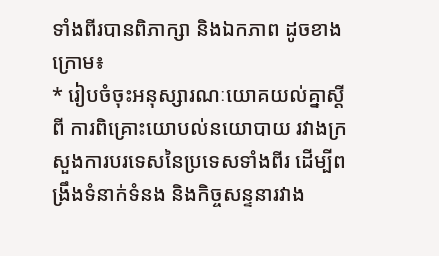ទាំងពីរបានពិភាក្សា និងឯកភាព ដូចខាងក្រោម៖
* រៀបចំចុះអនុស្សារណៈយោគយល់គ្នាស្តីពី ការពិគ្រោះយោបល់នយោបាយ រវាងក្រសួងការបរទេសនៃប្រទេសទាំងពីរ ដើម្បីពង្រឹងទំនាក់ទំនង និងកិច្ចសន្ទនារវាង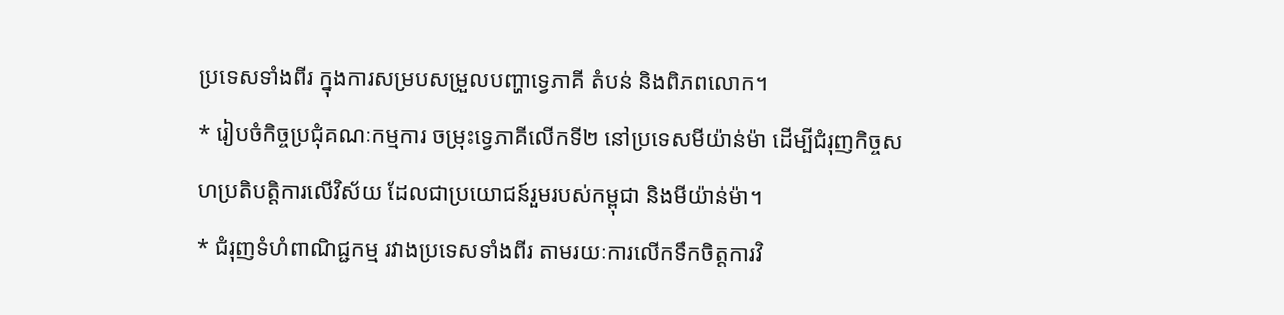ប្រទេសទាំងពីរ ក្នុងការសម្របសម្រួលបញ្ហាទ្វេភាគី តំបន់ និងពិភពលោក។
* រៀបចំកិច្ចប្រជុំគណៈកម្មការ ចម្រុះទ្វេភាគីលើកទី២ នៅប្រទេសមីយ៉ាន់ម៉ា ដើម្បីជំរុញកិច្ចសហប្រតិបត្តិការលើវិស័យ ដែលជាប្រយោជន៍រួមរបស់កម្ពុជា និងមីយ៉ាន់ម៉ា។
* ជំរុញទំហំពាណិជ្ជកម្ម រវាងប្រទេសទាំងពីរ តាមរយៈការលើកទឹកចិត្តការវិ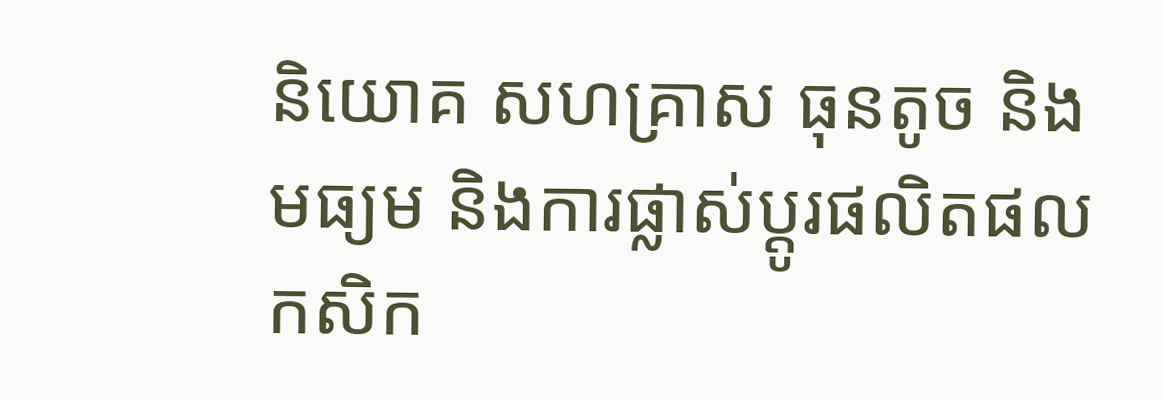និយោគ សហគ្រាស ធុនតូច និងមធ្យម និងការផ្លាស់ប្តូរផលិតផលកសិក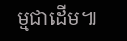ម្មជាដើម៕